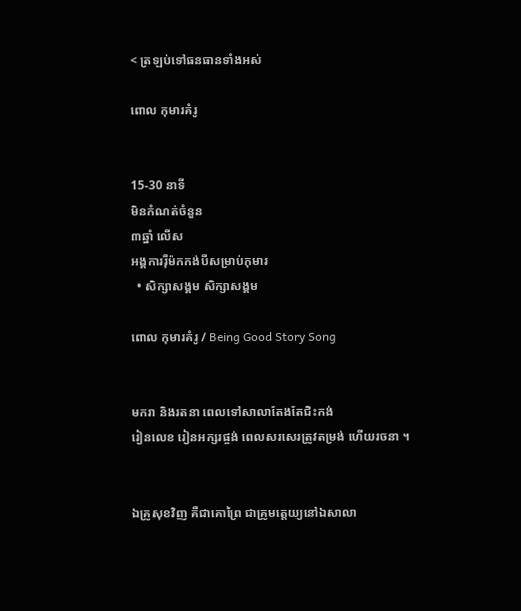< ត្រឡប់ទៅធនធានទាំងអស់

ពោល កុមារគំរូ


15-30 នាទី
មិនកំណត់ចំនួន
៣ឆ្នាំ លើស
អង្គការរុឺម៉កកង់បីសម្រាប់កុមារ
  • សិក្សាសង្គម សិក្សាសង្គម

ពោល កុមារគំរូ / Being Good Story Song


មករា និងរតនា ពេលទៅសាលាតែងតែជិះកង់
រៀនលេខ រៀនអក្សរផ្ចង់ ពេលសរសេរត្រូវតម្រង់ ហើយរចនា ។


ឯគ្រូសុខវិញ គឺជាគោព្រៃ ជាគ្រូមត្តេយ្យនៅឯសាលា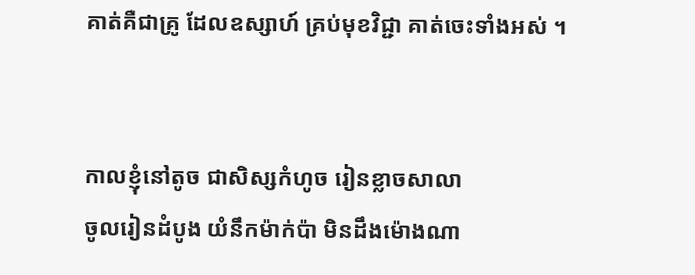គាត់គឺជាគ្រូ ដែលឧស្សាហ៍ គ្រប់មុខវិជ្ជា គាត់ចេះទាំងអស់ ។


កាលខ្ញុំនៅតូច ជាសិស្សកំហូច រៀនខ្លាចសាលា
ចូលរៀនដំបូង យំនឹកម៉ាក់ប៉ា មិនដឹងម៉ោងណា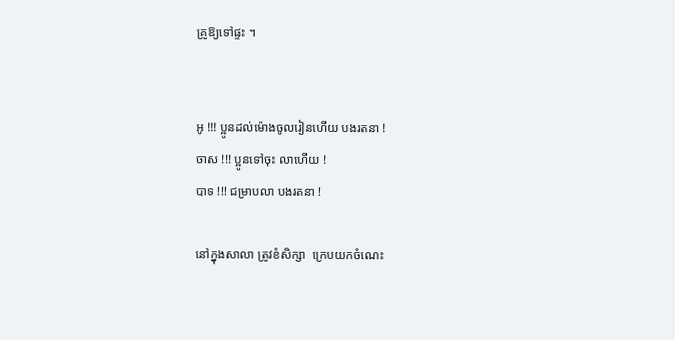គ្រូឱ្យទៅផ្ទះ ។


អូ !!! ប្អូនដល់ម៉ោងចូលរៀនហើយ បងរតនា !
ចាស !!! ប្អូនទៅចុះ លាហើយ !
បាទ !!! ជម្រាបលា បងរតនា !

នៅក្នុងសាលា ត្រូវខំសិក្សា  ក្រេបយកចំណេះ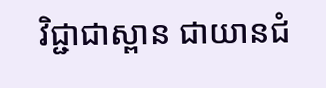វិជ្ជាជាស្ពាន ជាយានជំ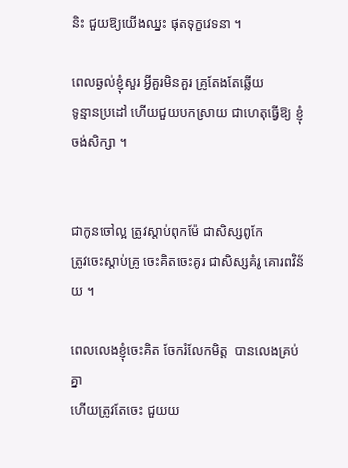និះ ជួយឱ្យយើងឈ្នះ ផុតទុក្ខវេទនា ។

ពេលឆ្ងល់ខ្ញុំសួរ អ្វីគួរមិនគួរ គ្រូតែងតែឆ្លើយ
ទូន្មានប្រដៅ ហើយជួយបកស្រាយ ជាហេតុធ្វើឱ្យ ខ្ញុំចង់សិក្សា ។


ជាកូនចៅល្អ ត្រូវស្តាប់ពុកម៉ែ ជាសិស្សពូកែ
ត្រូវចេះស្តាប់គ្រូ ចេះគិតចេះគូរ ជាសិស្សគំរូ គោរពវិន័យ ។

ពេលលេងខ្ញុំចេះគិត ចែករំលែកមិត្ត  បានលេងគ្រប់គ្នា
ហើយត្រូវតែចេះ ជួយយ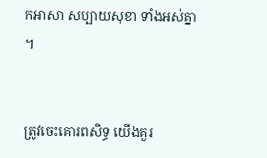កអាសា សប្បាយសុខា ទាំងអស់គ្នា ។


ត្រូវចេះគោរពសិទ្ធ យើងគួរ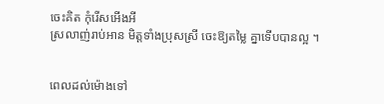ចេះគិត កុំរើសអើងអី
ស្រលាញ់រាប់អាន មិត្តទាំងប្រុសស្រី ចេះឱ្យតម្លៃ គ្នាទើបបានល្អ ។


ពេលដល់ម៉ោងទៅ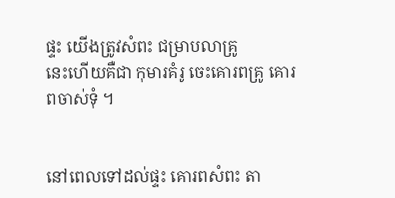ផ្ទះ យើងត្រូវសំពះ ជម្រាបលាគ្រូ
នេះហើយគឺជា កុមារគំរូ ចេះគោរពគ្រូ គោរពចាស់ទុំ ។


នៅពេលទៅដល់ផ្ទះ គោរពសំពះ តា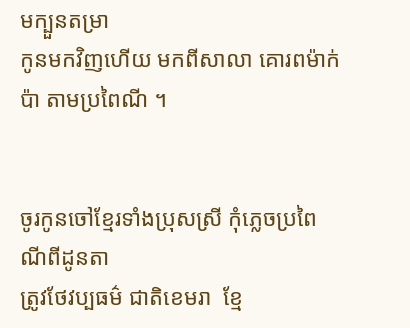មក្បួនតម្រា
កូនមកវិញហើយ មកពីសាលា គោរពម៉ាក់ប៉ា តាមប្រពៃណី ។


ចូរកូនចៅខ្មែរទាំងប្រុសស្រី‌ កុំភ្លេចប្រពៃណីពីដូនតា
ត្រូវថែវប្បធម៌ ជាតិខេមរា  ខ្មែ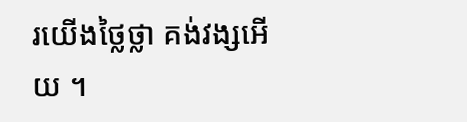រយើងថ្លៃថ្លា គង់វង្សអើយ ។